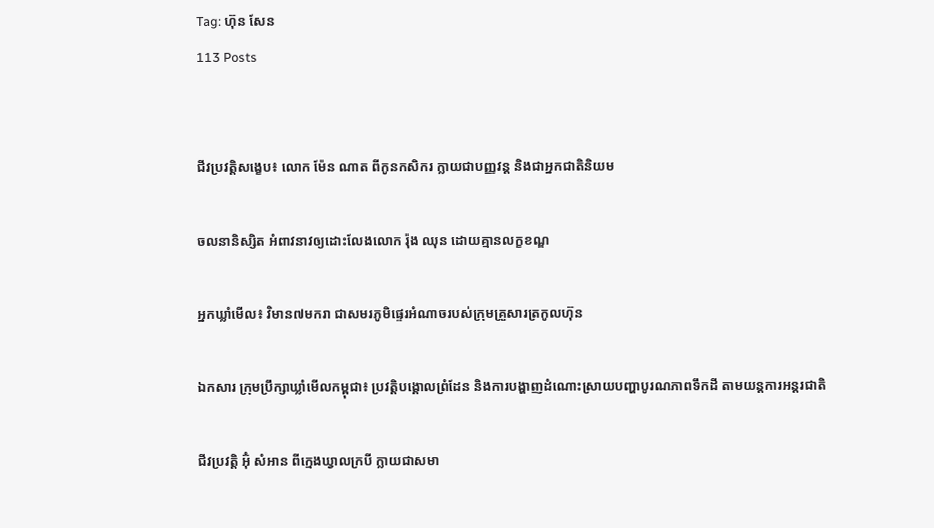Tag: ហ៊ុន សែន
113 Posts


ជីវប្រវត្តិសង្ខេប៖ លោក ម៉ែន ណាត ពីកូនកសិករ ក្លាយជាបញ្ញវន្ត និងជាអ្នកជាតិនិយម

ចលនានិស្សិត អំពាវនាវឲ្យដោះលែងលោក រ៉ុង ឈុន ដោយគ្មានលក្ខខណ្ឌ

អ្នកឃ្លាំមើល៖ វិមាន៧មករា ជាសមរភូមិផ្ទេរអំណាចរបស់ក្រុមគ្រួសារត្រកូលហ៊ុន

ឯកសារ ក្រុមប្រឹក្សាឃ្លាំមើលកម្ពុជា៖ ប្រវត្តិបង្គោលព្រំដែន និងការបង្ហាញដំណោះស្រាយបញ្ហាបូរណភាពទឹកដី តាមយន្តការអន្តរជាតិ

ជីវប្រវត្តិ អ៊ុំ សំអាន ពីក្មេងឃ្វាលក្របី ក្លាយជាសមា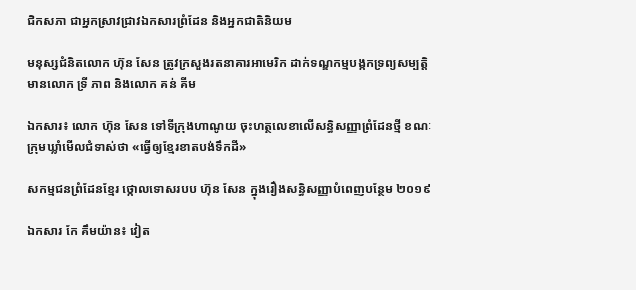ជិកសភា ជាអ្នកស្រាវជ្រាវឯកសារព្រំដែន និងអ្នកជាតិនិយម

មនុស្សជំនិតលោក ហ៊ុន សែន ត្រូវក្រសួងរតនាគារអាមេរិក ដាក់ទណ្ឌកម្មបង្កកទ្រព្យសម្បត្តិ មានលោក ទ្រី ភាព និងលោក គន់ គីម

ឯកសារ៖ លោក ហ៊ុន សែន ទៅទីក្រុងហាណូយ ចុះហត្ថលេខាលើសន្ធិសញ្ញាព្រំដែនថ្មី ខណៈក្រុមឃ្លាំមើលជំទាស់ថា «ធ្វើឲ្យខ្មែរខាតបង់ទឹកដី»

សកម្មជនព្រំដែនខ្មែរ ថ្កោលទោសរបប ហ៊ុន សែន ក្នុងរឿងសន្ធិសញ្ញាបំពេញបន្ថែម ២០១៩

ឯកសារ កែ គឹមយ៉ាន៖ វៀត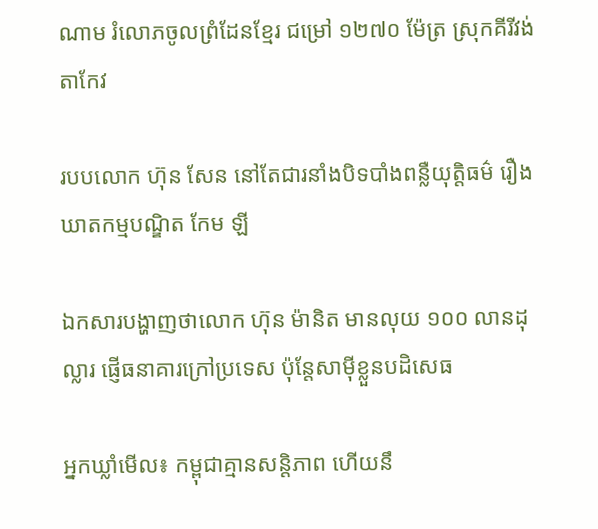ណាម រំលោភចូលព្រំដែនខ្មែរ ជម្រៅ ១២៧០ ម៉ែត្រ ស្រុកគីរីវង់ តាកែវ

របបលោក ហ៊ុន សែន នៅតែជារនាំងបិទបាំងពន្លឺយុត្តិធម៌ រឿងឃាតកម្មបណ្ឌិត កែម ឡី

ឯកសារបង្ហាញថាលោក ហ៊ុន ម៉ានិត មានលុយ ១០០ លានដុល្លារ ផ្ញើធនាគារក្រៅប្រទេស ប៉ុន្តែសាម៉ីខ្លួនបដិសេធ

អ្នកឃ្លាំមើល៖ កម្ពុជាគ្មានសន្តិភាព ហើយនឹ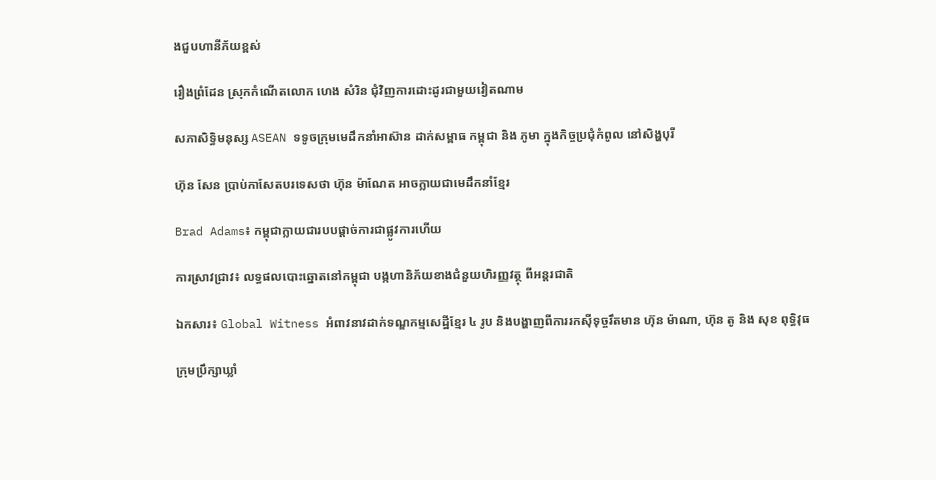ងជួបហានីភ័យខ្ពស់

រឿងព្រំដែន ស្រុកកំណើតលោក ហេង សំរិន ជុំវិញការដោះដូរជាមួយវៀតណាម

សភាសិទ្ធិមនុស្ស ASEAN ទទូចក្រុមមេដឹកនាំអាស៊ាន ដាក់សម្ពាធ កម្ពុជា និង ភូមា ក្នុងកិច្ចប្រជុំកំពូល នៅសិង្ហបុរី

ហ៊ុន សែន ប្រាប់កាសែតបរទេសថា ហ៊ុន ម៉ាណែត អាចក្លាយជាមេដឹកនាំខ្មែរ

Brad Adams៖ កម្ពុជាក្លាយជារបបផ្តាច់ការជាផ្លូវការហើយ

ការស្រាវជ្រាវ៖ លទ្ធផលបោះឆ្នោតនៅកម្ពុជា បង្កហានិភ័យខាងជំនួយហិរញ្ញវត្ថុ ពីអន្តរជាតិ

ឯកសារ៖ Global Witness អំពាវនាវដាក់ទណ្ឌកម្មសេដ្ឋីខ្មែរ ៤ រូប និងបង្ហាញពីការរកស៊ីទុច្ចរឹតមាន ហ៊ុន ម៉ាណា, ហ៊ុន តូ និង សុខ ពុទ្ធិវុធ

ក្រុមប្រឹក្សាឃ្លាំ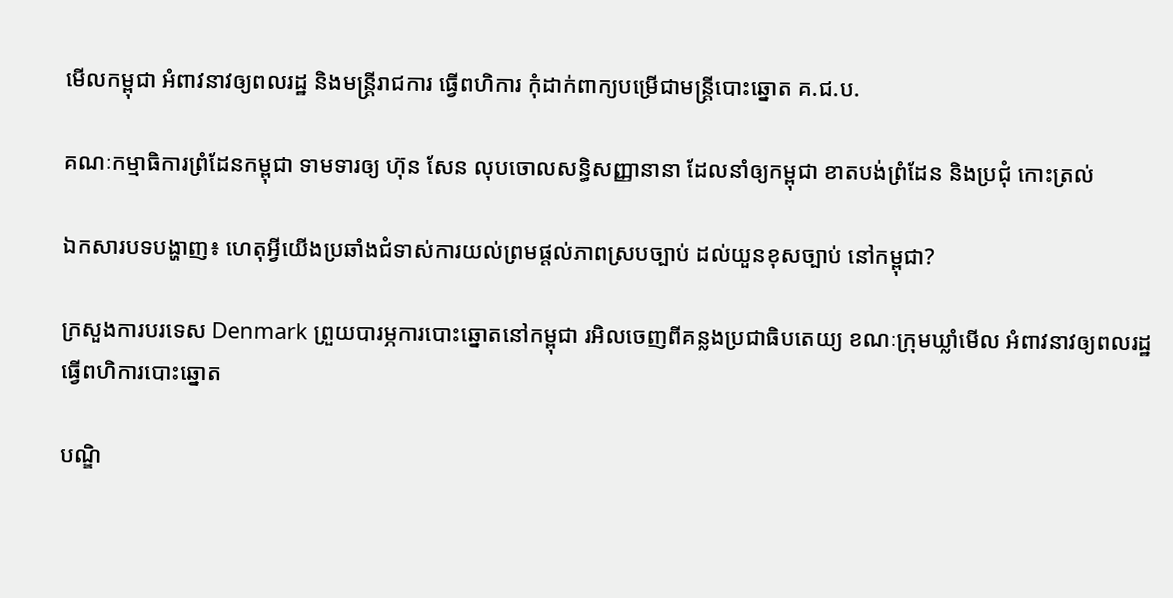មើលកម្ពុជា អំពាវនាវឲ្យពលរដ្ឋ និងមន្រ្តីរាជការ ធ្វើពហិការ កុំដាក់ពាក្យបម្រើជាមន្រ្តីបោះឆ្នោត គ.ជ.ប.

គណៈកម្មាធិការព្រំដែនកម្ពុជា ទាមទារឲ្យ ហ៊ុន សែន លុបចោលសន្ធិសញ្ញានានា ដែលនាំឲ្យកម្ពុជា ខាតបង់ព្រំដែន និងប្រជុំ កោះត្រល់

ឯកសារបទបង្ហាញ៖ ហេតុអ្វីយើងប្រឆាំងជំទាស់ការយល់ព្រមផ្ដល់ភាពស្របច្បាប់ ដល់យួនខុសច្បាប់ នៅកម្ពុជា?

ក្រសួងការបរទេស Denmark ព្រួយបារម្ភការបោះឆ្នោតនៅកម្ពុជា រអិលចេញពីគន្លងប្រជាធិបតេយ្យ ខណៈក្រុមឃ្លាំមើល អំពាវនាវឲ្យពលរដ្ឋ ធ្វើពហិការបោះឆ្នោត

បណ្ឌិ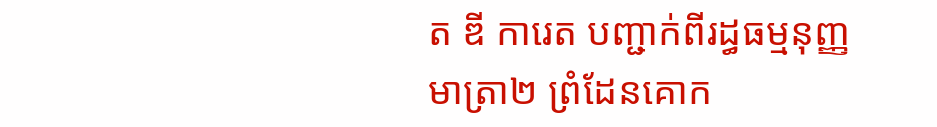ត ឌី ការេត បញ្ជាក់ពីរដ្ធធម្មនុញ្ញ មាត្រា២ ព្រំដែនគោក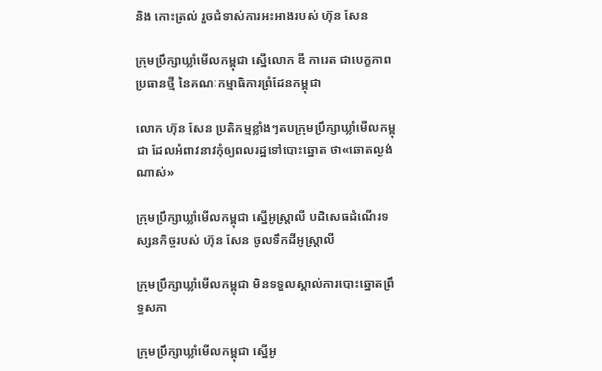និង កោះត្រល់ រួចជំទាស់ការអះអាងរបស់ ហ៊ុន សែន

ក្រុមប្រឹក្សាឃ្លាំមើលកម្ពុជា ស្នើលោក ឌី ការេត ជាបេក្ខភាពប្រធានថ្មី នៃគណៈកម្មាធិការព្រំដែនកម្ពុជា

លោក ហ៊ុន សែន ប្រតិកម្មខ្លាំងៗតបក្រុមប្រឹក្សាឃ្លាំមើលកម្ពុជា ដែលអំពាវនាវកុំឲ្យពលរដ្ឋទៅបោះឆ្នោត ថា«ឆោតល្ងង់ណាស់»

ក្រុមប្រឹក្សាឃ្លាំមើលកម្ពុជា ស្នើអូស្ត្រាលី បដិសេធដំណើរទស្សនកិច្ចរបស់ ហ៊ុន សែន ចូលទឹកដីអូស្រ្តាលី

ក្រុមប្រឹក្សាឃ្លាំមើលកម្ពុជា មិនទទួលស្គាល់ការបោះឆ្នោតព្រឹទ្ធសភា

ក្រុមប្រឹក្សាឃ្លាំមើលកម្ពុជា ស្នើអូ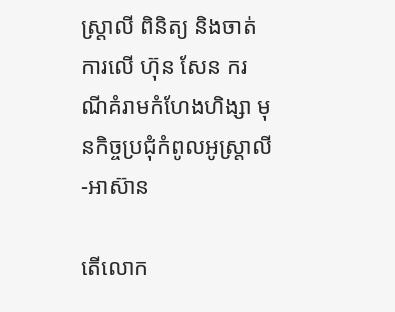ស្ត្រាលី ពិនិត្យ និងចាត់ការលើ ហ៊ុន សែន ករណីគំរាមកំហែងហិង្សា មុនកិច្ចប្រជុំកំពូលអូស្ត្រាលី-អាស៊ាន

តើលោក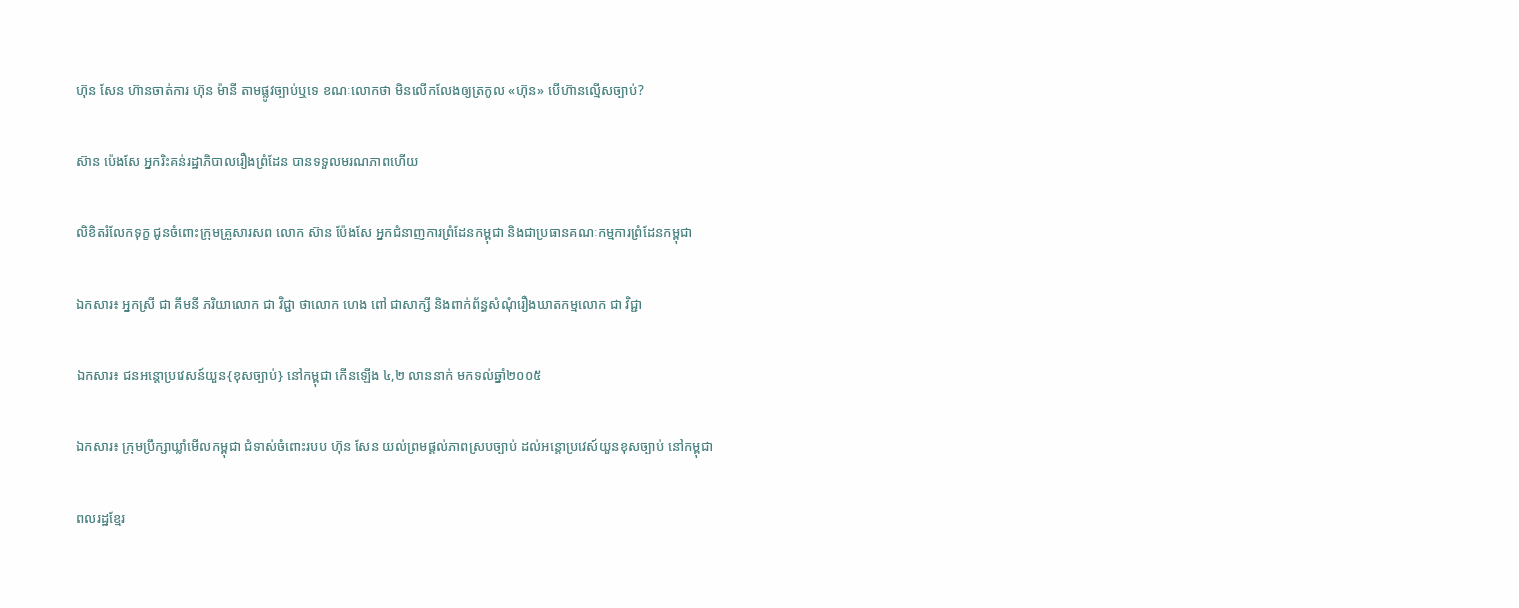ហ៊ុន សែន ហ៊ានចាត់ការ ហ៊ុន ម៉ានី តាមផ្លូវច្បាប់ឬទេ ខណៈលោកថា មិនលើកលែងឲ្យត្រកូល «ហ៊ុន» បើហ៊ានល្មើសច្បាប់?

ស៊ាន ប៉េងសែ អ្នករិះគន់រដ្ឋាភិបាលរឿងព្រំដែន បានទទួលមរណភាពហើយ

លិខិតរំលែកទុក្ខ ជូនចំពោះក្រុមគ្រួសារសព លោក ស៊ាន ប៉ែងសែ អ្នកជំនាញការព្រំដែនកម្ពុជា និងជាប្រធានគណៈកម្មការព្រំដែនកម្ពុជា

ឯកសារ៖ អ្នកស្រី ជា គឹមនី ភរិយាលោក ជា វិជ្ជា ថាលោក ហេង ពៅ ជាសាក្សី និងពាក់ព័ន្ធសំណុំរឿងឃាតកម្មលោក ជា វិជ្ជា

ឯកសារ៖ ជនអន្តោប្រវេសន៍យួន{ខុសច្បាប់} នៅកម្ពុជា កើនឡើង ៤,២ លាននាក់ មកទល់ឆ្នាំ២០០៥

ឯកសារ៖ ក្រុមប្រឹក្សាឃ្លាំមើលកម្ពុជា ជំទាស់ចំពោះរបប ហ៊ុន សែន យល់ព្រមផ្ដល់ភាពស្របច្បាប់ ដល់អន្តោប្រវេស៍យួនខុសច្បាប់ នៅកម្ពុជា

ពលរដ្ឋខ្មែរ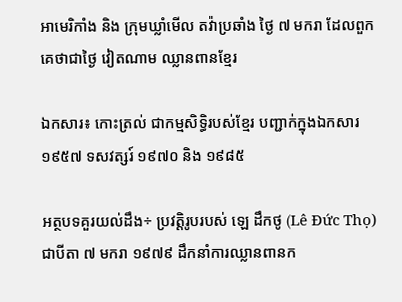អាមេរិកាំង និង ក្រុមឃ្លាំមើល តវ៉ាប្រឆាំង ថ្ងៃ ៧ មករា ដែលពួកគេថាជាថ្ងៃ វៀតណាម ឈ្លានពានខ្មែរ

ឯកសារ៖ កោះត្រល់ ជាកម្មសិទ្ធិរបស់ខ្មែរ បញ្ជាក់ក្នុងឯកសារ ១៩៥៧ ទសវត្សរ៍ ១៩៧០ និង ១៩៨៥

អត្ថបទគួរយល់ដឹង÷ ប្រវត្តិរូបរបស់ ឡេ ដឹកថូ (Lê Đức Thọ) ជាបីតា ៧ មករា ១៩៧៩ ដឹកនាំការឈ្លានពានក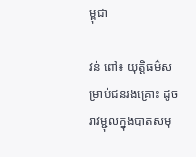ម្ពុជា

វន់ ពៅ៖ យុត្តិធម៌សម្រាប់ជនរងគ្រោះ ដូចរាវម្ជុលក្នុងបាតសមុ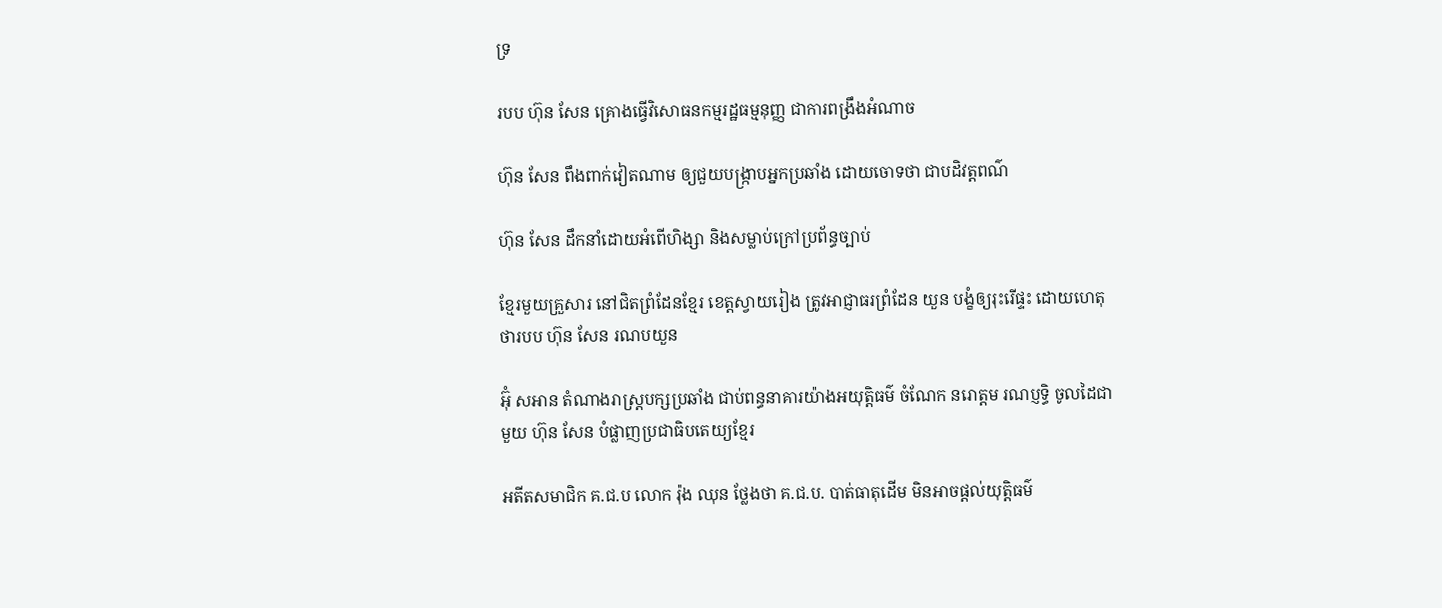ទ្រ

របប ហ៊ុន សែន គ្រោងធ្វើវិសោធនកម្មរដ្ឋធម្មនុញ្ញ ជាការពង្រឹងអំណាច

ហ៊ុន សែន ពឹងពាក់វៀតណាម ឲ្យជួយបង្រ្កាបអ្នកប្រឆាំង ដោយចោទថា ជាបដិវត្តពណ៌

ហ៊ុន សែន ដឹកនាំដោយអំពើហិង្សា និងសម្លាប់ក្រៅប្រព័ន្ធច្បាប់

ខ្មែរមួយគ្រួសារ នៅជិតព្រំដែនខ្មែរ ខេត្តស្វាយរៀង ត្រូវអាជ្ញាធរព្រំដែន យួន បង្ខំឲ្យរុះរើផ្ទះ ដោយហេតុថារបប ហ៊ុន សែន រណបយួន

អ៊ុំ សអាន តំណាងរាស្ត្របក្សប្រឆាំង ជាប់ពន្ធនាគារយ៉ាងអយុត្តិធម៌ ចំណែក នរោត្តម រណប្ញទ្ធិ ចូលដៃជាមួយ ហ៊ុន សែន បំផ្លាញប្រជាធិបតេយ្យខ្មែរ

អតីតសមាជិក គ.ជ.ប លោក រ៉ុង ឈុន ថ្លែងថា គ.ជ.ប. បាត់ធាតុដើម មិនអាចផ្តល់យុត្តិធម៌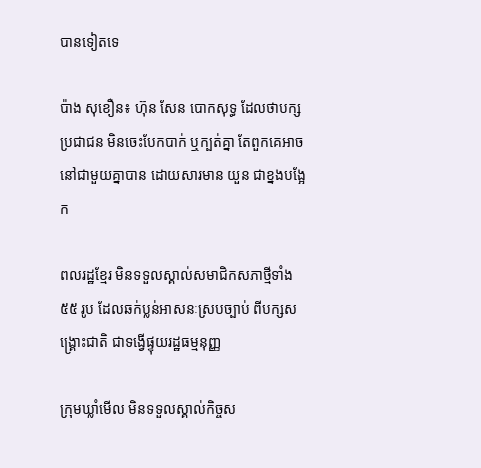បានទៀតទេ

ប៉ាង សុខឿន៖ ហ៊ុន សែន បោកសុទ្ធ ដែលថាបក្សប្រជាជន មិនចេះបែកបាក់ ឬក្បត់គ្នា តែពួកគេអាចនៅជាមួយគ្នាបាន ដោយសារមាន យួន ជាខ្នងបង្អែក

ពលរដ្ឋខ្មែរ មិនទទួលស្គាល់សមាជិកសភាថ្មីទាំង ៥៥ រូប ដែលឆក់ប្លន់អាសនៈស្របច្បាប់ ពីបក្សសង្គ្រោះជាតិ ជាទង្វើផ្ទុយរដ្ឋធម្មនុញ្ញ

ក្រុមឃ្លាំមើល មិនទទួលស្គាល់កិច្ចស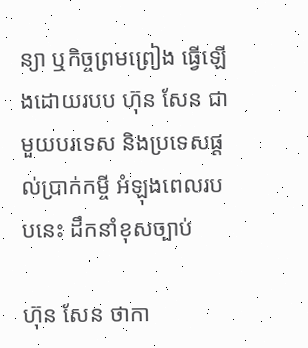ន្យា ឬកិច្ចព្រមព្រៀង ធ្វើឡើងដោយរបប ហ៊ុន សែន ជាមួយបរទេស និងប្រទេសផ្តល់ប្រាក់កម្ចី អំឡុងពេលរបបនេះ ដឹកនាំខុសច្បាប់

ហ៊ុន សែន ថាកា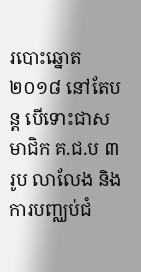របោះឆ្នោត ២០១៨ នៅតែបន្ត បើទោះជាសមាជិក គ.ជ.ប ៣ រូប លាលែង និងការបញ្ឈប់ជំ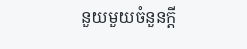នួយមួយចំនួនក្តី